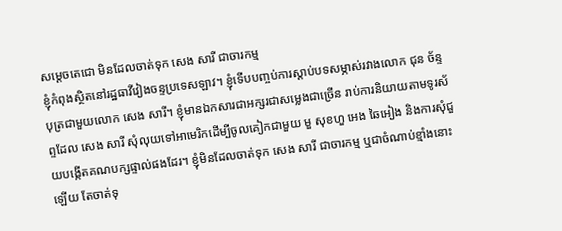សម្ដេចតេជោ មិនដែលចាត់ទុក សេង សារី ជាចារកម្ម
ខ្ញុំកំពុងស្ថិតនៅរដ្ឋធាវីវៀងចន្ទប្រទេសឡាវ។ ខ្ញុំទើបបញ្ចប់ការស្តាប់បទសម្ភាស់រវាងលោក ជុន ច័ន្ទបុត្រជាមួយលោក សេង សារី។ ខ្ញុំមានឯកសារជាអក្សរជាសម្លេងជាច្រើន រាប់ការនិយាយតាមទូរស័ព្ទដែល សេង សារី សុំលុយទៅអាមេរិកដើម្បីចូលគៀកជាមួយ មួ សុខហួ អេង ឆៃអៀង និងការសុំជួយបង្កើតគណបក្សផ្ទាល់ផងដែរ។ ខ្ញុំមិនដែលចាត់ទុក សេង សារី ជាចារកម្ម ឬជាចំណាប់ខ្មាំងនោះឡើយ តែចាត់ទុ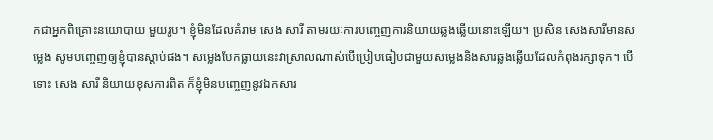កជាអ្នកពិគ្រោះនយោបាយ មួយរូប។ ខ្ញុំមិនដែលគំរាម សេង សារី តាមរយៈការបញ្ចេញការនិយាយឆ្លងឆ្លើយនោះឡើយ។ ប្រសិន សេងសារីមានសម្លេង សូមបញ្ចេញឲ្យខ្ញុំបានស្តាប់ផង។ សម្លេងបែកធ្លាយនេះវាស្រាលណាស់បើប្រៀបធៀបជាមួយសម្លេងនិងសារឆ្លងឆ្លើយដែលកំពុងរក្សាទុក។ បើទោះ សេង សារី និយាយខុសការពិត ក៏ខ្ញុំមិនបញ្ចេញនូវឯកសារ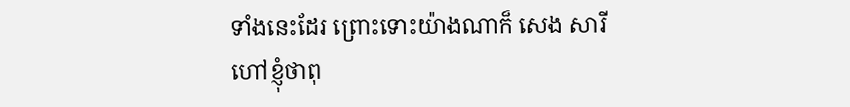ទាំងនេះដែរ ព្រោះទោះយ៉ាងណាក៏ សេង សារី ហៅខ្ញុំថាពុ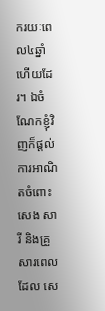ករយៈពេល៤ឆ្នាំហើយដែរ។ ឯចំណែកខ្ញុំវិញក៏ផ្តល់ការអាណិតចំពោះ សេង សារី និងគ្រួសារពេលដែល សេ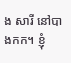ង សារី នៅបាងកក។ ខ្ញុំ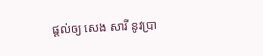ផ្តល់ឲ្យ សេង សារី នូវប្រា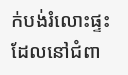ក់បង់រំលោះផ្ទះដែលនៅជំពា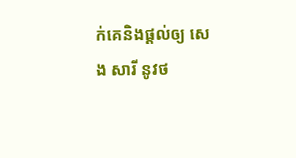ក់គេនិងផ្តល់ឲ្យ សេង សារី នូវថ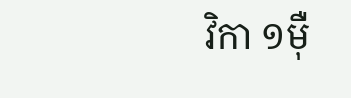វិកា ១ម៉ឺ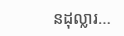នដុល្លារ…